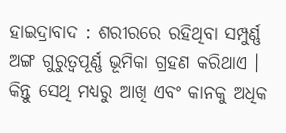ହାଇଦ୍ରାବାଦ : ଶରୀରରେ ରହିଥିବା ସମ୍ପୁର୍ଣ୍ଣ ଅଙ୍ଗ ଗୁରୁତ୍ବପୂର୍ଣ୍ଣ ଭୂମିକା ଗ୍ରହଣ କରିଥାଏ । କିନ୍ତୁ ସେଥି ମଧ୍ୟରୁ ଆଖି ଏବଂ କାନକୁ ଅଧିକ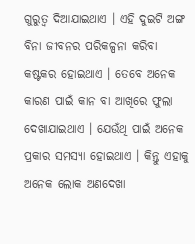ଗୁରୁତ୍ବ ଦିଆଯାଇଥାଏ । ଏହି ଦୁଇଟି ଅଙ୍ଗ ବିନା ଜୀବନର ପରିକଳ୍ପନା କରିବା କଷ୍ଟକର ହୋଇଥାଏ । ତେବେ ଅନେକ କାରଣ ପାଇଁ କାନ ବା ଆଖିରେ ଫୁଲା ଦେଖାଯାଇଥାଏ । ଯେଉଁଥି ପାଇଁ ଅନେକ ପ୍ରକାର ସମସ୍ୟା ହୋଇଥାଏ । କିନ୍ତୁ ଏହାକୁ ଅନେକ ଲୋକ ଅଣଦେଖା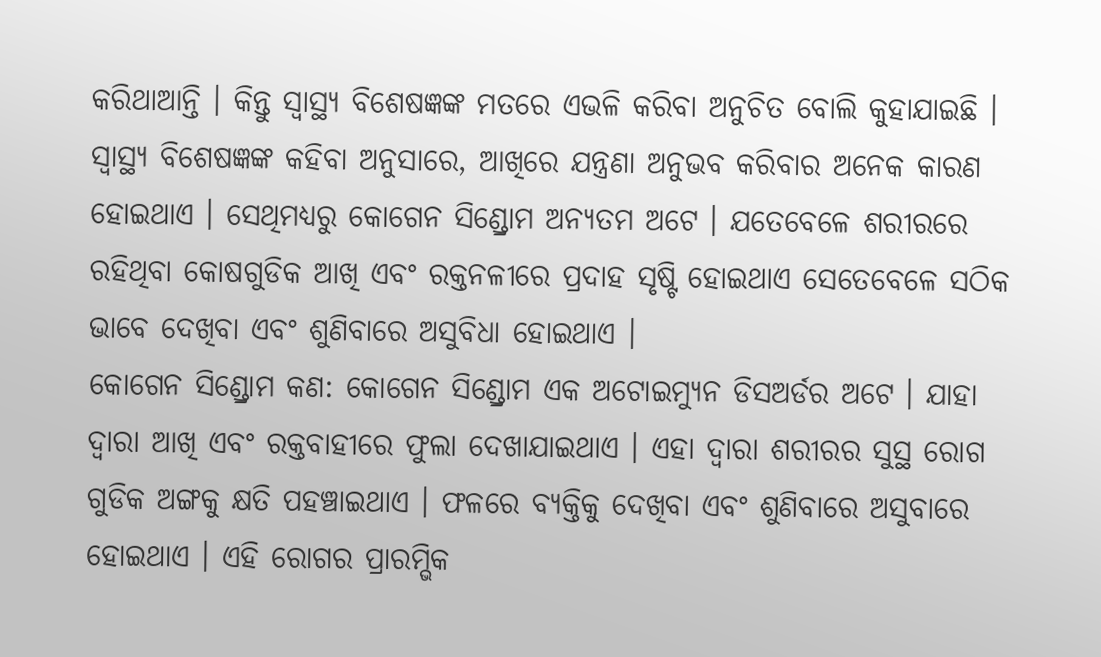କରିଥାଆନ୍ତି । କିନ୍ତୁ ସ୍ବାସ୍ଥ୍ୟ ବିଶେଷଜ୍ଞଙ୍କ ମତରେ ଏଭଳି କରିବା ଅନୁଚିତ ବୋଲି କୁହାଯାଇଛି ।
ସ୍ବାସ୍ଥ୍ୟ ବିଶେଷଜ୍ଞଙ୍କ କହିବା ଅନୁସାରେ, ଆଖିରେ ଯନ୍ତ୍ରଣା ଅନୁଭବ କରିବାର ଅନେକ କାରଣ ହୋଇଥାଏ । ସେଥିମଧ୍ୟରୁ କୋଗେନ ସିଣ୍ଡ୍ରୋମ ଅନ୍ୟତମ ଅଟେ । ଯତେବେଳେ ଶରୀରରେ ରହିଥିବା କୋଷଗୁଡିକ ଆଖି ଏବଂ ରକ୍ତନଳୀରେ ପ୍ରଦାହ ସୃଷ୍ଟି ହୋଇଥାଏ ସେତେବେଳେ ସଠିକ ଭାବେ ଦେଖିବା ଏବଂ ଶୁଣିବାରେ ଅସୁବିଧା ହୋଇଥାଏ ।
କୋଗେନ ସିଣ୍ଡ୍ରୋମ କଣ: କୋଗେନ ସିଣ୍ଡ୍ରୋମ ଏକ ଅଟୋଇମ୍ୟୁନ ଡିସଅର୍ଡର ଅଟେ । ଯାହା ଦ୍ବାରା ଆଖି ଏବଂ ରକ୍ତବାହୀରେ ଫୁଲା ଦେଖାଯାଇଥାଏ । ଏହା ଦ୍ବାରା ଶରୀରର ସୁସ୍ଥ ରୋଗ ଗୁଡିକ ଅଙ୍ଗକୁ କ୍ଷତି ପହଞ୍ଚାଇଥାଏ । ଫଳରେ ବ୍ୟକ୍ତିକୁ ଦେଖିବା ଏବଂ ଶୁଣିବାରେ ଅସୁବାରେ ହୋଇଥାଏ । ଏହି ରୋଗର ପ୍ରାରମ୍ଭିକ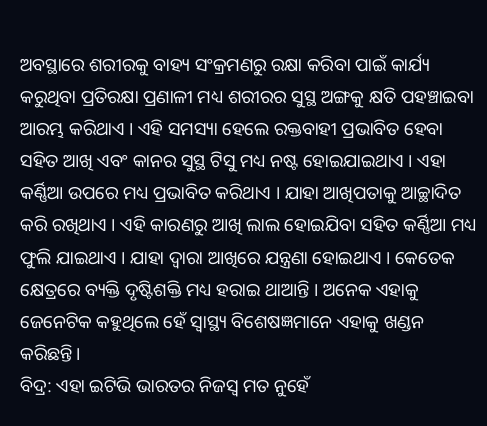ଅବସ୍ଥାରେ ଶରୀରକୁ ବାହ୍ୟ ସଂକ୍ରମଣରୁ ରକ୍ଷା କରିବା ପାଇଁ କାର୍ଯ୍ୟ କରୁଥିବା ପ୍ରତିରକ୍ଷା ପ୍ରଣାଳୀ ମଧ୍ୟ ଶରୀରର ସୁସ୍ଥ ଅଙ୍ଗକୁ କ୍ଷତି ପହଞ୍ଚାଇବା ଆରମ୍ଭ କରିଥାଏ । ଏହି ସମସ୍ୟା ହେଲେ ରକ୍ତବାହୀ ପ୍ରଭାବିତ ହେବା ସହିତ ଆଖି ଏବଂ କାନର ସୁସ୍ଥ ଟିସୁ ମଧ୍ୟ ନଷ୍ଟ ହୋଇଯାଇଥାଏ । ଏହା କର୍ଣ୍ଣିଆ ଉପରେ ମଧ୍ୟ ପ୍ରଭାବିତ କରିଥାଏ । ଯାହା ଆଖିପତାକୁ ଆଚ୍ଛାଦିତ କରି ରଖିଥାଏ । ଏହି କାରଣରୁ ଆଖି ଲାଲ ହୋଇଯିବା ସହିତ କର୍ଣ୍ଣିଆ ମଧ୍ୟ ଫୁଲି ଯାଇଥାଏ । ଯାହା ଦ୍ବାରା ଆଖିରେ ଯନ୍ତ୍ରଣା ହୋଇଥାଏ । କେତେକ କ୍ଷେତ୍ରରେ ବ୍ୟକ୍ତି ଦୃଷ୍ଟିଶକ୍ତି ମଧ୍ୟ ହରାଇ ଥାଆନ୍ତି । ଅନେକ ଏହାକୁ ଜେନେଟିକ କହୁଥିଲେ ହେଁ ସ୍ବାସ୍ଥ୍ୟ ବିଶେଷଜ୍ଞମାନେ ଏହାକୁ ଖଣ୍ଡନ କରିଛନ୍ତି।
ବିଦ୍ର: ଏହା ଇଟିଭି ଭାରତର ନିଜସ୍ବ ମତ ନୁହେଁ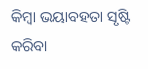କିମ୍ବା ଭୟାବହତା ସୃଷ୍ଟି କରିବା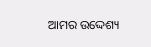ଆମର ଉଦ୍ଦେଶ୍ୟ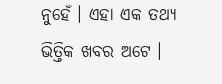ନୁହେଁ । ଏହା ଏକ ତଥ୍ୟ ଭିତ୍ତିକ ଖବର ଅଟେ ।